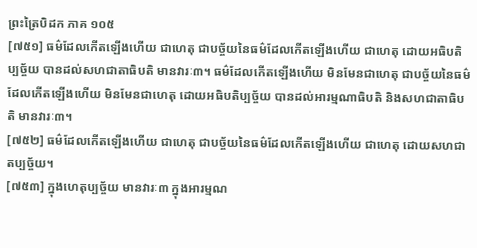ព្រះត្រៃបិដក ភាគ ១០៥
[៧៥១] ធម៌ដែលកើតឡើងហើយ ជាហេតុ ជាបច្ច័យនៃធម៌ដែលកើតឡើងហើយ ជាហេតុ ដោយអធិបតិប្បច្ច័យ បានដល់សហជាតាធិបតិ មានវារៈ៣។ ធម៌ដែលកើតឡើងហើយ មិនមែនជាហេតុ ជាបច្ច័យនៃធម៌ ដែលកើតឡើងហើយ មិនមែនជាហេតុ ដោយអធិបតិប្បច្ច័យ បានដល់អារម្មណាធិបតិ និងសហជាតាធិបតិ មានវារៈ៣។
[៧៥២] ធម៌ដែលកើតឡើងហើយ ជាហេតុ ជាបច្ច័យនៃធម៌ដែលកើតឡើងហើយ ជាហេតុ ដោយសហជាតប្បច្ច័យ។
[៧៥៣] ក្នុងហេតុប្បច្ច័យ មានវារៈ៣ ក្នុងអារម្មណ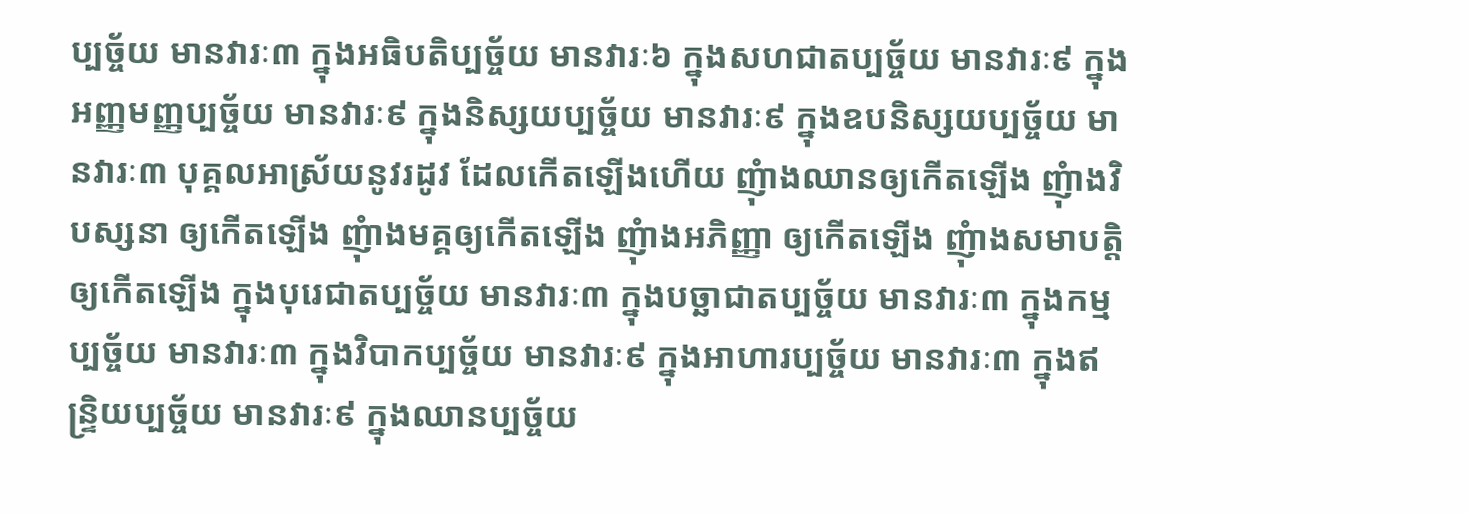ប្បច្ច័យ មានវារៈ៣ ក្នុងអធិបតិប្បច្ច័យ មានវារៈ៦ ក្នុងសហជាតប្បច្ច័យ មានវារៈ៩ ក្នុងអញ្ញមញ្ញប្បច្ច័យ មានវារៈ៩ ក្នុងនិស្សយប្បច្ច័យ មានវារៈ៩ ក្នុងឧបនិស្សយប្បច្ច័យ មានវារៈ៣ បុគ្គលអាស្រ័យនូវរដូវ ដែលកើតឡើងហើយ ញុំាងឈានឲ្យកើតឡើង ញុំាងវិបស្សនា ឲ្យកើតឡើង ញុំាងមគ្គឲ្យកើតឡើង ញុំាងអភិញ្ញា ឲ្យកើតឡើង ញុំាងសមាបត្តិ ឲ្យកើតឡើង ក្នុងបុរេជាតប្បច្ច័យ មានវារៈ៣ ក្នុងបច្ឆាជាតប្បច្ច័យ មានវារៈ៣ ក្នុងកម្មប្បច្ច័យ មានវារៈ៣ ក្នុងវិបាកប្បច្ច័យ មានវារៈ៩ ក្នុងអាហារប្បច្ច័យ មានវារៈ៣ ក្នុងឥន្រ្ទិយប្បច្ច័យ មានវារៈ៩ ក្នុងឈានប្បច្ច័យ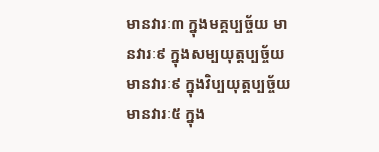មានវារៈ៣ ក្នុងមគ្គប្បច្ច័យ មានវារៈ៩ ក្នុងសម្បយុត្តប្បច្ច័យ មានវារៈ៩ ក្នុងវិប្បយុត្តប្បច្ច័យ មានវារៈ៥ ក្នុង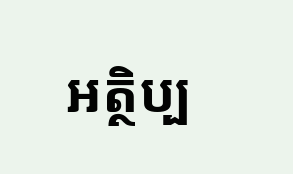អត្ថិប្ប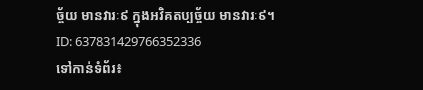ច្ច័យ មានវារៈ៩ ក្នុងអវិគតប្បច្ច័យ មានវារៈ៩។
ID: 637831429766352336
ទៅកាន់ទំព័រ៖